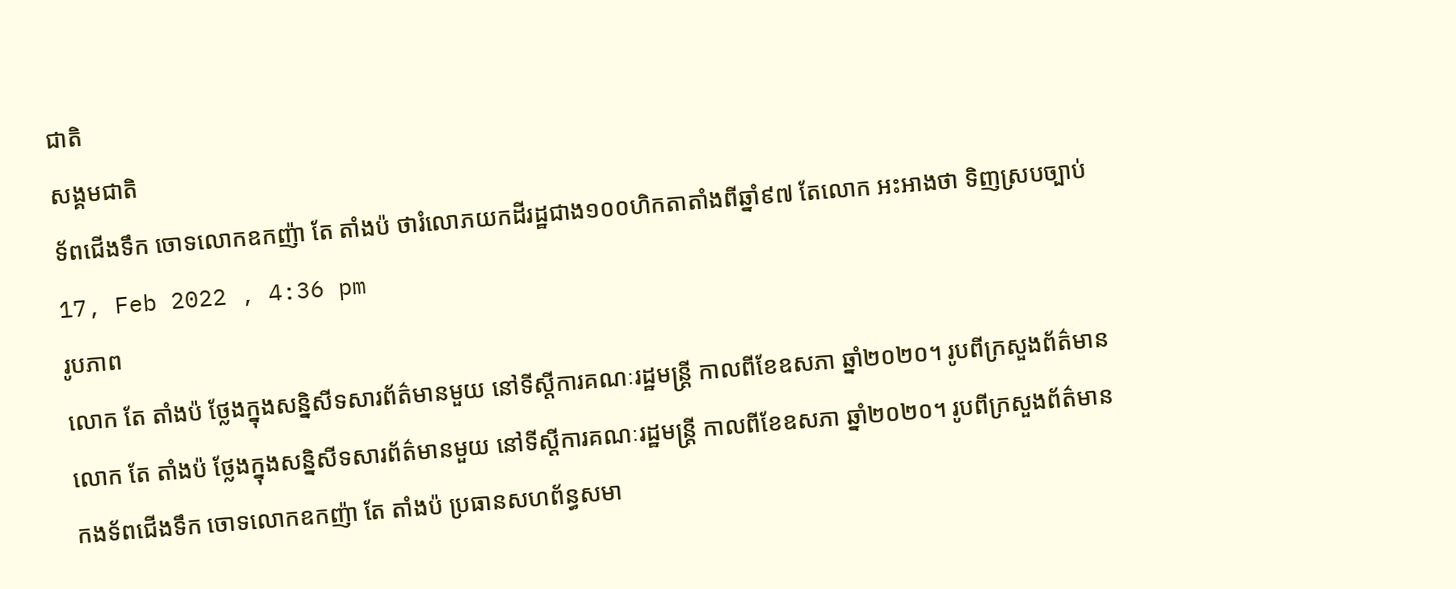ជាតិ
សង្គមជាតិ
ទ័ពជើងទឹក ចោទលោកឧកញ៉ា តែ តាំងប៉ ថារំលោភយកដីរដ្ឋជាង១០០ហិកតាតាំងពីឆ្នាំ៩៧ តែលោក អះអាងថា ទិញស្របច្បាប់
17, Feb 2022 , 4:36 pm
រូបភាព
លោក តែ តាំងប៉ ថ្លែងក្នុងសន្និសីទសារព័ត៌មានមួយ នៅទីស្តីការគណៈរដ្ឋមន្រ្តី កាលពីខែឧសភា ឆ្នាំ២០២០។ រូបពីក្រសួងព័ត៌មាន
លោក តែ តាំងប៉ ថ្លែងក្នុងសន្និសីទសារព័ត៌មានមួយ នៅទីស្តីការគណៈរដ្ឋមន្រ្តី កាលពីខែឧសភា ឆ្នាំ២០២០។ រូបពីក្រសួងព័ត៌មាន
កងទ័ពជើងទឹក ចោទលោកឧកញ៉ា តែ តាំងប៉ ប្រធានសហព័ន្ធសមា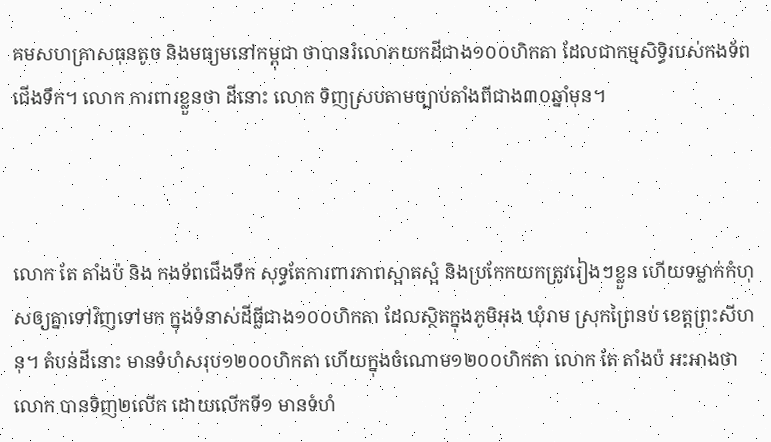គមសហគ្រាសធុនតូច និងមធ្យមនៅកម្ពុជា ថាបានរំលោភយកដីជាង១០០ហិកតា ដែលជាកម្មសិទ្ធិរបស់កងទ័ពជើងទឹក។ លោក ការពារខ្លួនថា ដីនោះ លោក ទិញស្របតាមច្បាប់តាំងពីជាង៣០ឆ្នាំមុន។



លោក តែ តាំងប៉ និង កងទ័ពជើងទឹក សុទ្ធតែការពារភាពស្អាតស្អំ និងប្រកែកយកត្រូវរៀងៗខ្លួន ហើយទម្លាក់កំហុសឲ្យគ្នាទៅវិញទៅមក ក្នុងទំនាស់ដីធ្លីជាង១០០ហិកតា ដែលស្ថិតក្នុងភូមិអុង ឃុំរាម ស្រុកព្រៃនប់ ខេត្តព្រះសីហនុ។ តំបន់ដីនោះ មានទំហំសរុប១២០០ហិកតា ហើយក្នុងចំណោម១២០០ហិកតា លោក តែ តាំងប៉ អះអាងថា លោក បានទិញ២លើក ដោយលើកទី១ មានទំហំ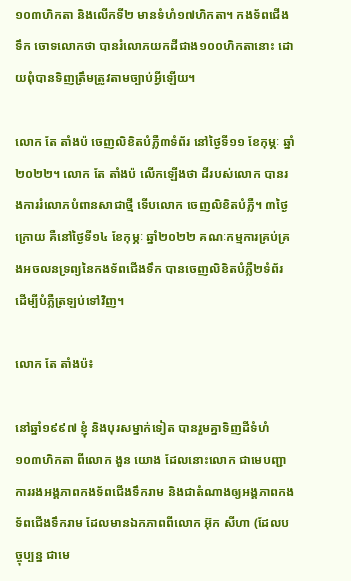១០៣ហិកតា និងលើកទី២ មានទំហំ១៧ហិកតា។ កងទ័ពជើងទឹក ចោទលោកថា បានរំលោភយកដីជាង១០០ហិកតានោះ ដោយពុំបានទិញត្រឹមត្រូវតាមច្បាប់អ្វីឡើយ។

លោក តែ តាំងប៉ ចេញលិខិតបំភ្លឺ៣ទំព័រ នៅថ្ងៃទី១១ ខែកុម្ភៈ ឆ្នាំ២០២២។ លោក តែ តាំងប៉ លើកឡើងថា ដីរបស់លោក បានរងការរំលោភបំពានសាជាថ្មី ទើបលោក ចេញលិខិតបំភ្លឺ។ ៣ថ្ងៃក្រោយ គឺនៅថ្ងៃទី១៤ ខែកុម្ភៈ ឆ្នាំ២០២២ គណៈកម្មការគ្រប់គ្រងអចលនទ្រព្យនៃកងទ័ពជើងទឹក បានចេញលិខិតបំភ្លឺ២ទំព័រ ដើម្បីបំភ្លឺត្រឡប់ទៅវិញ។

លោក តែ តាំងប៉៖

នៅឆ្នាំ១៩៩៧ ខ្ញុំ និងបុរសម្នាក់ទៀត បានរួមគ្នាទិញដីទំហំ១០៣ហិកតា ពីលោក ងួន យោង ដែលនោះលោក ជាមេបញ្ជាការរងអង្គភាពកងទ័ពជើងទឹករាម និងជាតំណាងឲ្យអង្គភាពកងទ័ពជើងទឹករាម ដែលមានឯកភាពពីលោក អ៊ុក សីហា (ដែលបច្ចុប្បន្ន ជាមេ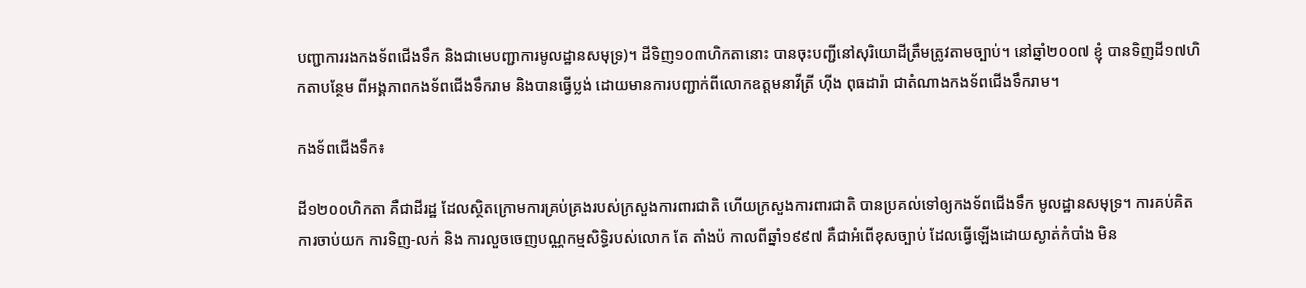បញ្ជាការរងកងទ័ពជើងទឹក និងជាមេបញ្ជាការមូលដ្ឋានសមុទ្រ)។ ដីទិញ១០៣ហិកតានោះ បានចុះបញ្ជីនៅសុរិយោដីត្រឹមត្រូវតាមច្បាប់។ នៅឆ្នាំ២០០៧ ខ្ញុំ បានទិញដី១៧ហិកតាបន្ថែម ពីអង្គភាពកងទ័ពជើងទឹករាម និងបានធ្វើប្លង់ ដោយមានការបញ្ជាក់ពីលោកឧត្តមនាវីត្រី ហ៊ីង ពុធដារ៉ា ជាតំណាងកងទ័ពជើងទឹករាម។

កងទ័ពជើងទឹក៖

ដី១២០០ហិកតា គឺជាដីរដ្ឋ ដែលស្ថិតក្រោមការគ្រប់គ្រងរបស់ក្រសួងការពារជាតិ ហើយក្រសួងការពារជាតិ បានប្រគល់ទៅឲ្យកងទ័ពជើងទឹក មូលដ្ឋានសមុទ្រ។ ការគប់គិត ការចាប់យក ការទិញ-លក់ និង ការលួចចេញបណ្ណកម្មសិទ្ធិរបស់លោក តែ តាំងប៉ កាលពីឆ្នាំ១៩៩៧ គឺជាអំពើខុសច្បាប់ ដែលធ្វើឡើងដោយស្ងាត់កំបាំង មិន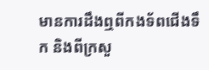មានការដឹងឮពីកងទ័ពជើងទឹក និងពីក្រសួ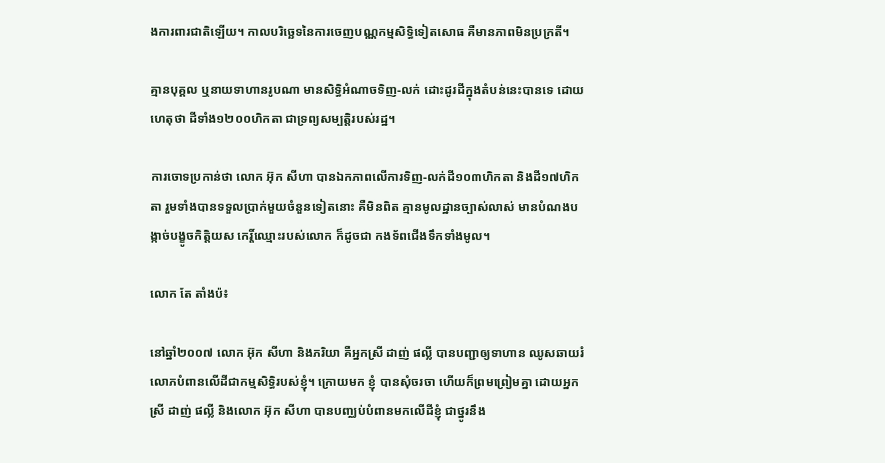ងការពារជាតិឡើយ។ កាលបរិច្ឆេទនៃការចេញបណ្ណកម្មសិទ្ធិទៀតសោធ គឺមានភាពមិនប្រក្រតី។

គ្មានបុគ្គល ឬនាយទាហានរូបណា មានសិទ្ធិអំណាចទិញ-លក់ ដោះដូរដីក្នុងតំបន់នេះបានទេ ដោយហេតុថា ដីទាំង១២០០ហិកតា ជាទ្រព្យសម្បត្តិរបស់រដ្ឋ។

ការចោទប្រកាន់ថា លោក អ៊ុក សីហា បានឯកភាពលើការទិញ-លក់ដី១០៣ហិកតា និងដី១៧ហិកតា រួមទាំងបានទទួលប្រាក់មួយចំនួនទៀតនោះ គឺមិនពិត គ្មានមូលដ្ឋានច្បាស់លាស់ មានបំណងបង្កាច់បង្ខូចកិត្តិយស កេរ្តិ៍ឈ្មោះរបស់លោក ក៏ដូចជា កងទ័ពជើងទឹកទាំងមូល។

លោក តែ តាំងប៉៖

នៅឆ្នាំ២០០៧ លោក អ៊ុក សីហា និងភរិយា គឺអ្នកស្រី ដាញ់ ផល្លី បានបញ្ជាឲ្យទាហាន ឈូសឆាយរំលោភបំពានលើដីជាកម្មសិទ្ធិរបស់ខ្ញុំ។ ក្រោយមក ខ្ញុំ បានសុំចរចា ហើយក៏ព្រមព្រៀមគ្នា ដោយអ្នកស្រី ដាញ់ ផល្លី និងលោក អ៊ុក សីហា បានបញ្ឈប់បំពានមកលើដីខ្ញុំ ជាថ្នូរនឹង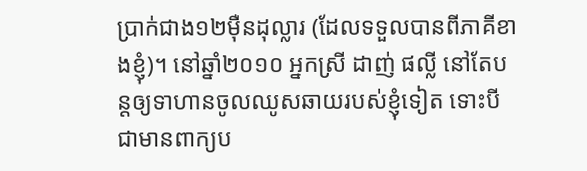ប្រាក់ជាង១២ម៉ឺនដុល្លារ (ដែលទទួលបានពីភាគីខាងខ្ញុំ)។ នៅឆ្នាំ២០១០ អ្នកស្រី ដាញ់ ផល្លី នៅតែបន្តឲ្យទាហានចូលឈូសឆាយរបស់ខ្ញុំទៀត ទោះបីជាមានពាក្យប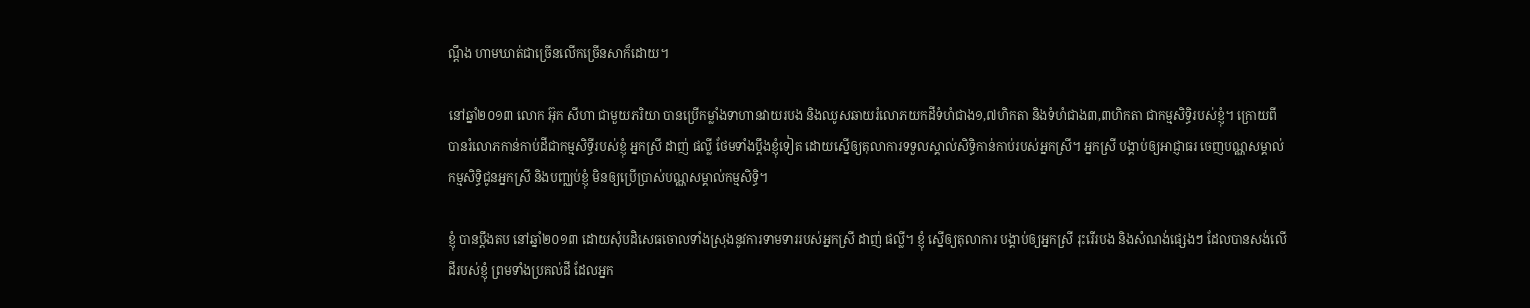ណ្តឹង ហាមឃាត់ជាច្រើនលើកច្រើនសាក៏ដោយ។

នៅឆ្នាំ២០១៣ លោក អ៊ុក សីហា ជាមួយភរិយា បានប្រើកម្លាំងទាហានវាយរបង និងឈូសឆាយរំលោភយកដីទំហំជាង១,៧ហិកតា និងទំហំជាង៣,៣ហិកតា ជាកម្មសិទ្ធិរបស់ខ្ញុំ។ ក្រោយពីបានរំលោភកាន់កាប់ដីជាកម្មសិទ្ធីរបស់ខ្ញុំ អ្នកស្រី ដាញ់ ផល្លី ថែមទាំងប្តឹងខ្ញុំទៀត ដោយស្នើឲ្យតុលាការទទួលស្គាល់សិទ្ធិកាន់កាប់របស់អ្នកស្រី។ អ្នកស្រី បង្គាប់ឲ្យអាជ្ញាធរ ចេញបណ្ណសម្គាល់កម្មសិទ្ធិជូនអ្នកស្រី និងបញ្ឈប់ខ្ញុំ មិនឲ្យប្រើប្រាស់បណ្ណសម្គាល់កម្មសិទ្ធិ។

ខ្ញុំ បានប្តឹងតប នៅឆ្នាំ២០១៣ ដោយសុំបដិសេធចោលទាំងស្រុងនូវការទាមទាររបស់អ្នកស្រី ដាញ់ ផល្លី។ ខ្ញុំ ស្នើឲ្យតុលាការ បង្គាប់ឲ្យអ្នកស្រី រុះរើរបង និងសំណង់ផ្សេងៗ ដែលបានសង់លើដីរបស់ខ្ញុំ ព្រមទាំងប្រគល់ដី ដែលអ្នក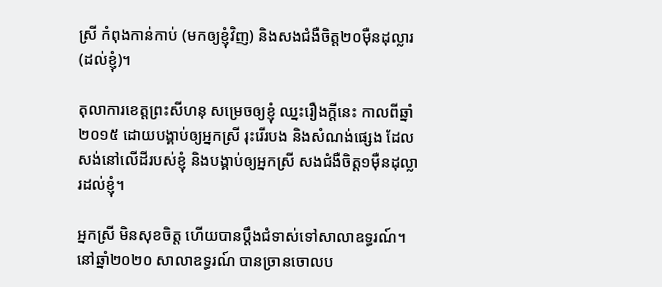ស្រី កំពុងកាន់កាប់ (មកឲ្យខ្ញុំវិញ) និងសងជំងឺចិត្ត២០ម៉ឺនដុល្លារ (ដល់ខ្ញុំ)។

តុលាការខេត្តព្រះសីហនុ សម្រេចឲ្យខ្ញុំ ឈ្នះរឿងក្តីនេះ កាលពីឆ្នាំ២០១៥ ដោយបង្គាប់ឲ្យអ្នកស្រី រុះរើរបង និងសំណង់ផ្សេង ដែលសង់នៅលើដីរបស់ខ្ញុំ និងបង្គាប់ឲ្យអ្នកស្រី សងជំងឺចិត្ត១ម៉ឺនដុល្លារដល់ខ្ញុំ។

អ្នកស្រី មិនសុខចិត្ត ហើយបានប្តឹងជំទាស់ទៅសាលាឧទ្ធរណ៍។ នៅឆ្នាំ២០២០ សាលាឧទ្ធរណ៍ បានច្រានចោលប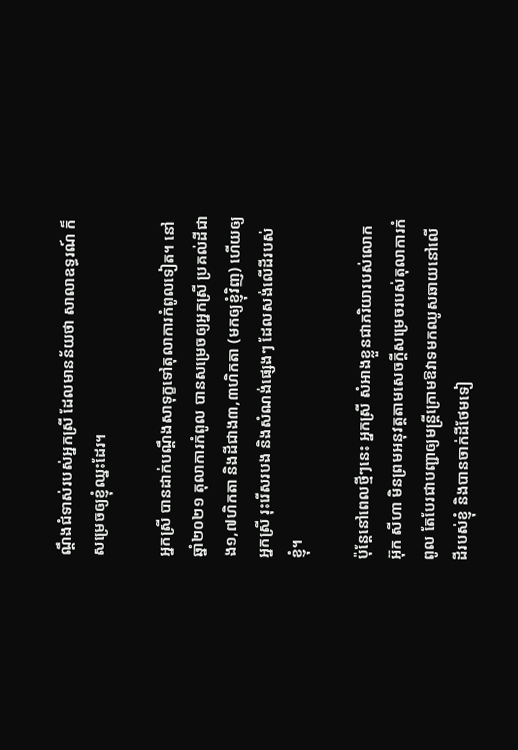ណ្តឹងជំទាស់របស់អ្នកស្រី ដែលមានន័យថា សាលាឧទ្ធរណ៍ ក៏សម្រេចឲ្យខ្ញុំឈ្នះដែរ។

អ្នកស្រី បានដាក់បណ្តឹងសាទុក្ខទៅតុលាការកំពូលទៀត។ នៅឆ្នាំ២០២១ តុលាការកំពូល បានសម្រេចឲ្យអ្នកស្រី ប្រគល់ដីជាង១,៧ហិកតា និងដីជាង៣,៣ហិកតា (មកឲ្យខ្ញុំវិញ) ហើយឲ្យអ្នកស្រី រុះរើសរបង និងសំណង់ផ្សេងៗ ដែលសង់លើដីរបស់ខ្ញុំ។

ប៉ុន្តែនៅពេលថ្មីៗនេះ អ្នកស្រី សំអាងខ្លួនជាភរិយារបស់លោក អ៊ុក សីហា មិនព្រមអនុវត្តតាមសេចក្តីសម្រេចរបស់តុលាការកំពូល តែបែរជាបញ្ជាឲ្យមន្រ្តីក្រោមឱវាទមកឈូសឆាយនៅលើដីរបស់ខ្ញុំ និងបានចាក់ដីថែមទៀ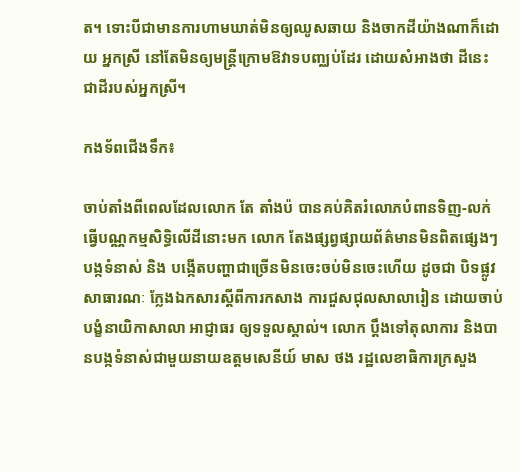ត។ ទោះបីជាមានការហាមឃាត់មិនឲ្យឈូសឆាយ និងចាកដីយ៉ាងណាក៏ដោយ អ្នកស្រី នៅតែមិនឲ្យមន្រ្តីក្រោមឱវាទបញ្ឈប់ដែរ ដោយសំអាងថា ដីនេះ ជាដីរបស់អ្នកស្រី។

កងទ័ពជើងទឹក៖

ចាប់តាំងពីពេលដែលលោក តែ តាំងប៉ បានគប់គិតរំលោភបំពានទិញ-លក់ ធ្វើបណ្ណកម្មសិទ្ធិលើដីនោះមក លោក តែងផ្សព្វផ្សាយព័ត៌មានមិនពិតផ្សេងៗ បង្កទំនាស់ និង បង្កើតបញ្ហាជាច្រើនមិនចេះចប់មិនចេះហើយ ដូចជា បិទផ្លូវសាធារណៈ ក្លែងឯកសារស្តីពីការកសាង ការជួសជុលសាលារៀន ដោយចាប់បង្ខំនាយិកាសាលា អាជ្ញាធរ ឲ្យទទួលស្គាល់។ លោក ប្តឹងទៅតុលាការ និងបានបង្កទំនាស់ជាមួយនាយឧត្តមសេនីយ៍ មាស ថង រដ្ឋលេខាធិការក្រសួង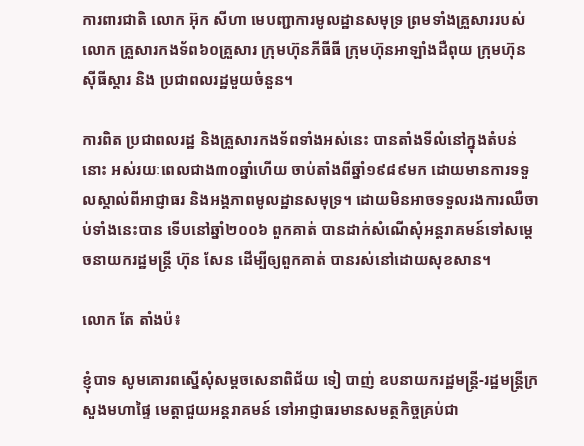ការពារជាតិ លោក អ៊ុក សីហា មេបញ្ជាការមូលដ្ឋានសមុទ្រ ព្រមទាំងគ្រួសាររបស់លោក គ្រួសារកងទ័ព៦០គ្រួសារ ក្រុមហ៊ុនភីធីធី ក្រុមហ៊ុនអាឡាំងដឺពុយ ក្រុមហ៊ុនស៊ីធីស្តារ និង ប្រជាពលរដ្ឋមួយចំនួន។

ការពិត ប្រជាពលរដ្ឋ និងគ្រួសារកងទ័ពទាំងអស់នេះ បានតាំងទីលំនៅក្នុងតំបន់នោះ អស់រយៈពេលជាង៣០ឆ្នាំហើយ ចាប់តាំងពីឆ្នាំ១៩៨៩មក ដោយមានការទទួលស្គាល់ពីអាជ្ញាធរ និងអង្គភាពមូលដ្ឋានសមុទ្រ។ ដោយមិនអាចទទួលរងការឈឺចាប់ទាំងនេះបាន ទើបនៅឆ្នាំ២០០៦ ពួកគាត់ បានដាក់សំណើសុំអន្តរាគមន៍ទៅសម្តេចនាយករដ្ឋមន្រ្តី ហ៊ុន សែន ដើម្បីឲ្យពួកគាត់ បានរស់នៅដោយសុខសាន។

លោក តែ តាំងប៉៖

ខ្ញុំបាទ សូមគោរពស្នើសុំសម្តចសេនាពិជ័យ ទៀ បាញ់ ឧបនាយករដ្ឋមន្រ្តី-រដ្ឋមន្រ្តីក្រសួងមហាផ្ទៃ មេត្តាជួយអន្តរាគមន៍ ទៅអាជ្ញាធរមានសមត្ថកិច្ចគ្រប់ជា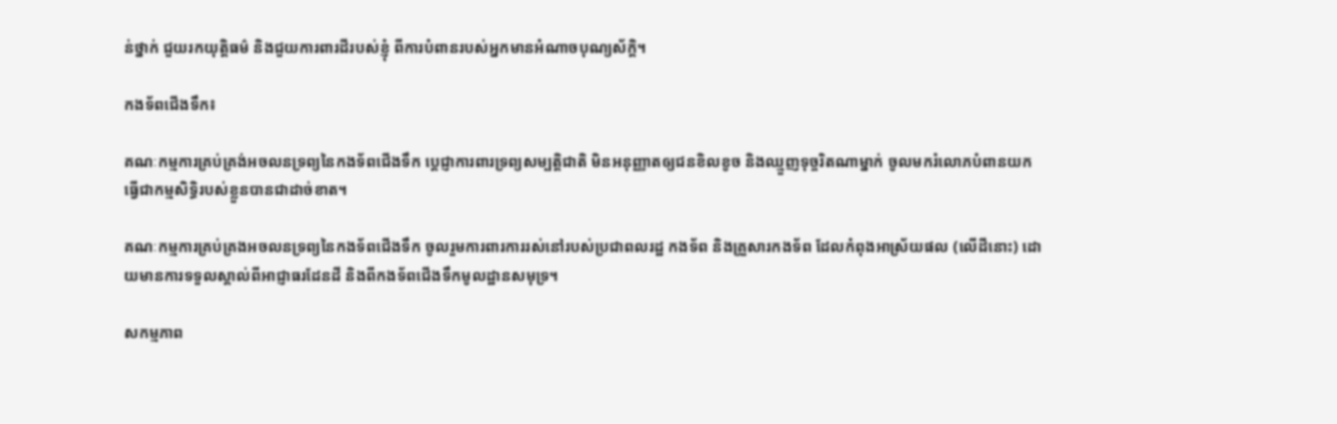ន់ថ្នាក់ ជួយរកយុត្តិធម៌ និងជួយការពារដីរបស់ខ្ញុំ ពីការបំពានរបស់អ្នកមានអំណាចបុណ្យស័ក្តិ។

កងទ័ពជើងទឹក៖

គណៈកម្មការគ្រប់គ្រង់អចលនទ្រព្យនៃកងទ័ពជើងទឹក ប្តេជ្ញាការពារទ្រព្យសម្បត្តិជាតិ មិនអនុញ្ញាតឲ្យជនខិលខូច និងឈ្មួញទុច្ចរិតណាម្នាក់ ចូលមករំលោភបំពានយកធ្វើជាកម្មសិទ្ធិរបស់ខ្លួនបានជាដាច់ខាត។

គណៈកម្មការគ្រប់គ្រងអចលនទ្រព្យនៃកងទ័ពជើងទឹក ចូលរួមការពារការរស់នៅរបស់ប្រជាពលរដ្ឋ កងទ័ព និងគ្រួសារកងទ័ព ដែលកំពុងអាស្រ័យផល (លើដីនោះ) ដោយមានការទទួលស្គាល់ពីអាជ្ញាធរដែនដី និងពីកងទ័ពជើងទឹកមូលដ្ឋានសមុទ្រ។

សកម្មភាព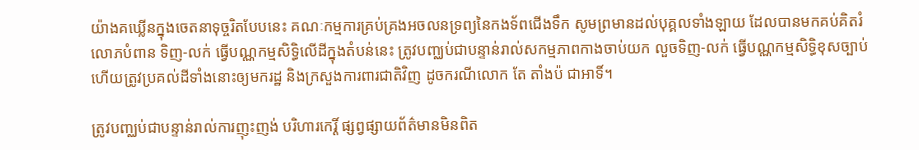យ៉ាងគឃ្លើនក្នុងចេតនាទុច្ចរិតបែបនេះ គណៈកម្មការគ្រប់គ្រងអចលនទ្រព្យនៃកងទ័ពជើងទឹក សូមព្រមានដល់បុគ្គលទាំងឡាយ ដែលបានមកគប់គិតរំលោភបំពាន ទិញ-លក់ ធ្វើបណ្ណកម្មសិទ្ធិលើដីក្នុងតំបន់នេះ ត្រូវបញ្ឈប់ជាបន្ទាន់រាល់សកម្មភាពកាងចាប់យក លួចទិញ-លក់ ធ្វើបណ្ណកម្មសិទ្ធិខុសច្បាប់ ហើយត្រូវប្រគល់ដីទាំងនោះឲ្យមករដ្ឋ និងក្រសួងការពារជាតិវិញ ដូចករណីលោក តែ តាំងប៉ ជាអាទិ៍។

ត្រូវបញ្ឈប់ជាបន្ទាន់រាល់ការញុះញង់ បរិហារកេរ្តិ៍ ផ្សព្វផ្សាយព័ត៌មានមិនពិត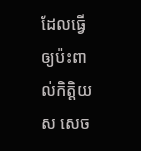ដែលធ្វើឲ្យប៉ះពាល់កិត្តិយស សេច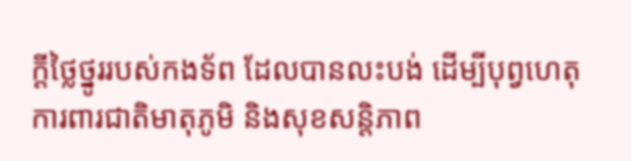ក្តីថ្លៃថ្នូររបស់កងទ័ព ដែលបានលះបង់ ដើម្បីបុព្វហេតុការពារជាតិមាតុភូមិ និងសុខសន្តិភាព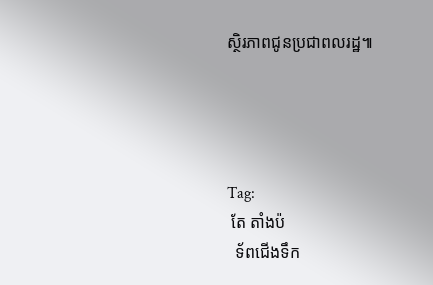ស្ថិរភាពជូនប្រជាពលរដ្ឋ៕




Tag:
 តែ តាំងប៉
  ទ័ពជើងទឹក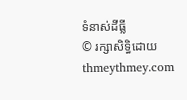ទំនាស់ដីធ្លី
© រក្សាសិទ្ធិដោយ thmeythmey.com